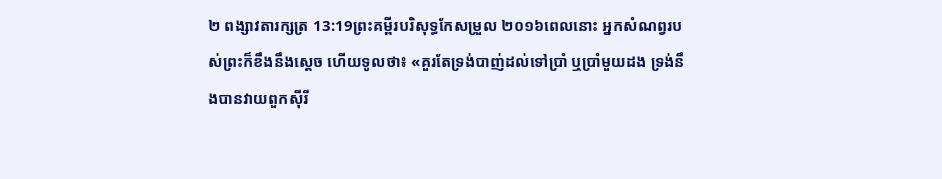២ ពង្សាវតារក្សត្រ 13:19ព្រះគម្ពីរបរិសុទ្ធកែសម្រួល ២០១៦ពេលនោះ អ្នកសំណព្វរបស់ព្រះក៏ខឹងនឹងស្ដេច ហើយទូលថា៖ «គួរតែទ្រង់បាញ់ដល់ទៅប្រាំ ឬប្រាំមួយដង ទ្រង់នឹងបានវាយពួកស៊ីរី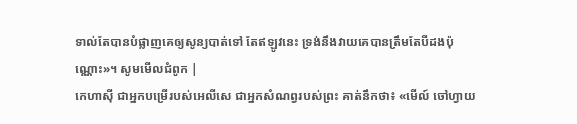ទាល់តែបានបំផ្លាញគេឲ្យសូន្យបាត់ទៅ តែឥឡូវនេះ ទ្រង់នឹងវាយគេបានត្រឹមតែបីដងប៉ុណ្ណោះ»។ សូមមើលជំពូក |
កេហាស៊ី ជាអ្នកបម្រើរបស់អេលីសេ ជាអ្នកសំណព្វរបស់ព្រះ គាត់នឹកថា៖ «មើល៍ ចៅហ្វាយ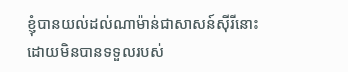ខ្ញុំបានយល់ដល់ណាម៉ាន់ជាសាសន៍ស៊ីរីនោះ ដោយមិនបានទទួលរបស់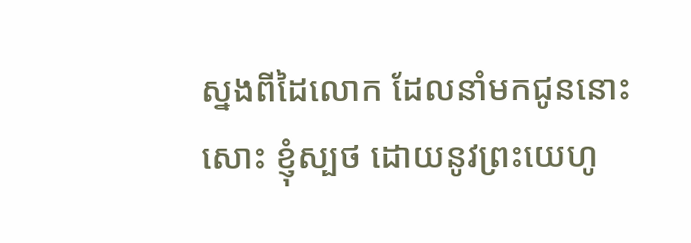ស្នងពីដៃលោក ដែលនាំមកជូននោះសោះ ខ្ញុំស្បថ ដោយនូវព្រះយេហូ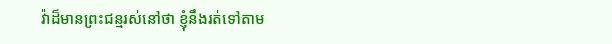វ៉ាដ៏មានព្រះជន្មរស់នៅថា ខ្ញុំនឹងរត់ទៅតាម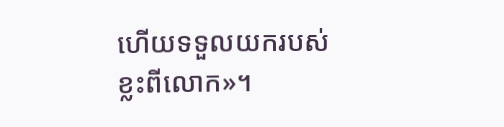ហើយទទួលយករបស់ខ្លះពីលោក»។